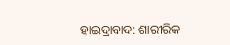ହାଇଦ୍ରାବାଦ: ଶାରୀରିକ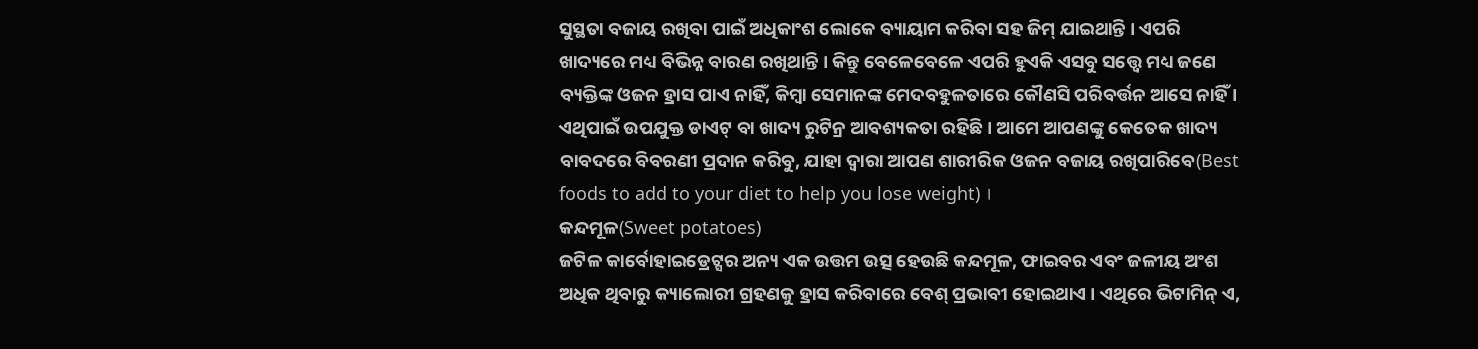ସୁସ୍ଥତା ବଜାୟ ରଖିବା ପାଇଁ ଅଧିକାଂଶ ଲୋକେ ବ୍ୟାୟାମ କରିବା ସହ ଜିମ୍ ଯାଇଥାନ୍ତି । ଏପରି ଖାଦ୍ୟରେ ମଧ୍ୟ ବିଭିନ୍ନ ବାରଣ ରଖିଥାନ୍ତି । କିନ୍ତୁ ବେଳେବେଳେ ଏପରି ହୁଏକି ଏସବୁ ସତ୍ତ୍ବେ ମଧ୍ୟ ଜଣେ ବ୍ୟକ୍ତିଙ୍କ ଓଜନ ହ୍ରାସ ପାଏ ନାହିଁ, କିମ୍ବା ସେମାନଙ୍କ ମେଦବହୁଳତାରେ କୌଣସି ପରିବର୍ତ୍ତନ ଆସେ ନାହିଁ । ଏଥିପାଇଁ ଉପଯୁକ୍ତ ଡାଏଟ୍ ବା ଖାଦ୍ୟ ରୁଟିନ୍ର ଆବଶ୍ୟକତା ରହିଛି । ଆମେ ଆପଣଙ୍କୁ କେତେକ ଖାଦ୍ୟ ବାବଦରେ ବିବରଣୀ ପ୍ରଦାନ କରିବୁ, ଯାହା ଦ୍ବାରା ଆପଣ ଶାରୀରିକ ଓଜନ ବଜାୟ ରଖିପାରିବେ(Best foods to add to your diet to help you lose weight) ।
କନ୍ଦମୂଳ(Sweet potatoes)
ଜଟିଳ କାର୍ବୋହାଇଡ୍ରେଟ୍ସର ଅନ୍ୟ ଏକ ଉତ୍ତମ ଉତ୍ସ ହେଉଛି କନ୍ଦମୂଳ, ଫାଇବର ଏବଂ ଜଳୀୟ ଅଂଶ ଅଧିକ ଥିବାରୁ କ୍ୟାଲୋରୀ ଗ୍ରହଣକୁ ହ୍ରାସ କରିବାରେ ବେଶ୍ ପ୍ରଭାବୀ ହୋଇଥାଏ । ଏଥିରେ ଭିଟାମିନ୍ ଏ,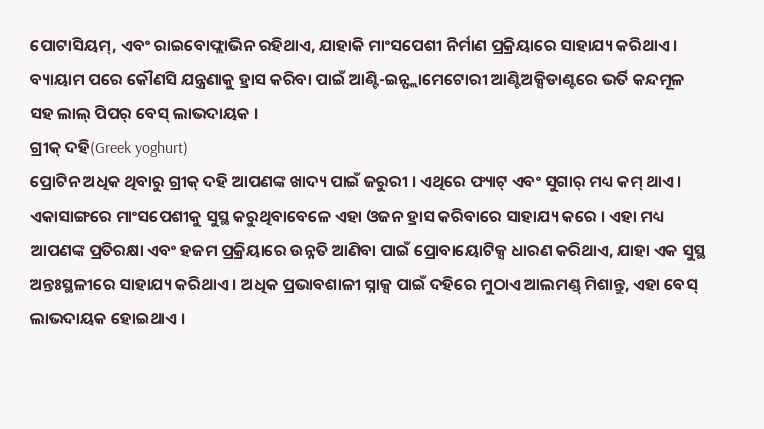ପୋଟାସିୟମ୍, ଏବଂ ରାଇବୋଫ୍ଲାଭିନ ରହିଥାଏ, ଯାହାକି ମାଂସପେଶୀ ନିର୍ମାଣ ପ୍ରକ୍ରିୟାରେ ସାହାଯ୍ୟ କରିଥାଏ । ବ୍ୟାୟାମ ପରେ କୌଣସି ଯନ୍ତ୍ରଣାକୁ ହ୍ରାସ କରିବା ପାଇଁ ଆଣ୍ଟି-ଇନ୍ଫ୍ଲାମେଟୋରୀ ଆଣ୍ଟିଅକ୍ସିଡାଣ୍ଟରେ ଭର୍ତି କନ୍ଦମୂଳ ସହ ଲାଲ୍ ପିପର୍ ବେସ୍ ଲାଭଦାୟକ ।
ଗ୍ରୀକ୍ ଦହି(Greek yoghurt)
ପ୍ରୋଟିନ ଅଧିକ ଥିବାରୁ ଗ୍ରୀକ୍ ଦହି ଆପଣଙ୍କ ଖାଦ୍ୟ ପାଇଁ ଜରୁରୀ । ଏଥିରେ ଫ୍ୟାଟ୍ ଏବଂ ସୁଗାର୍ ମଧ୍ୟ କମ୍ ଥାଏ । ଏକାସାଙ୍ଗରେ ମାଂସପେଶୀକୁ ସୁସ୍ଥ କରୁଥିବାବେଳେ ଏହା ଓଜନ ହ୍ରାସ କରିବାରେ ସାହାଯ୍ୟ କରେ । ଏହା ମଧ୍ୟ ଆପଣଙ୍କ ପ୍ରତିରକ୍ଷା ଏବଂ ହଜମ ପ୍ରକ୍ରିୟାରେ ଉନ୍ନତି ଆଣିବା ପାଇଁ ପ୍ରୋବାୟୋଟିକ୍ସ ଧାରଣ କରିଥାଏ, ଯାହା ଏକ ସୁସ୍ଥ ଅନ୍ତଃସ୍ଥଳୀରେ ସାହାଯ୍ୟ କରିଥାଏ । ଅଧିକ ପ୍ରଭାବଶାଳୀ ସ୍ନାକ୍ସ ପାଇଁ ଦହିରେ ମୁଠାଏ ଆଲମଣ୍ଡ୍ ମିଶାନ୍ତୁ, ଏହା ବେସ୍ ଲାଭଦାୟକ ହୋଇଥାଏ ।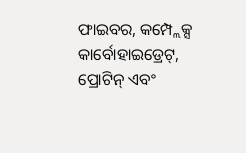ଫାଇବର, କମ୍ପ୍ଲେକ୍ସ କାର୍ବୋହାଇଡ୍ରେଟ୍, ପ୍ରୋଟିନ୍ ଏବଂ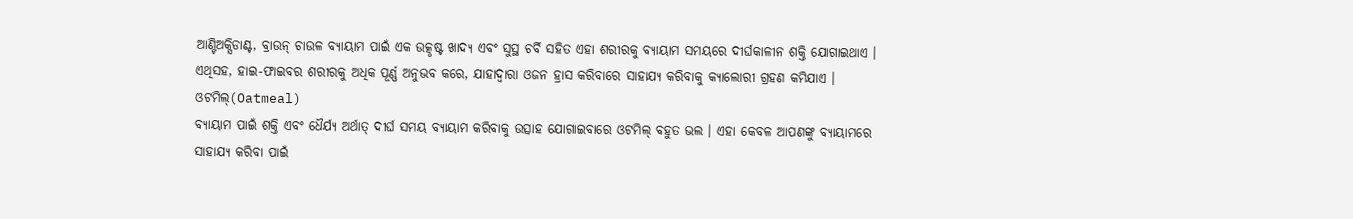ଆଣ୍ଟିଅକ୍ସିଡାଣ୍ଟ, ବ୍ରାଉନ୍ ଚାଉଳ ବ୍ୟାୟାମ ପାଇଁ ଏକ ଉତ୍କୃଷ୍ଟ ଖାଦ୍ୟ ଏବଂ ସୁସ୍ଥ ଚର୍ବି ସହିତ ଏହା ଶରୀରକୁ ବ୍ୟାୟାମ ସମୟରେ ଦୀର୍ଘକାଳୀନ ଶକ୍ତି ଯୋଗାଇଥାଏ । ଏଥିସହ, ହାଇ-ଫାଇବର ଶରୀରକୁ ଅଧିକ ପୂର୍ଣ୍ଣ ଅନୁଭବ କରେ, ଯାହାଦ୍ୱାରା ଓଜନ ହ୍ରାସ କରିବାରେ ସାହାଯ୍ୟ କରିବାକୁ କ୍ୟାଲୋରୀ ଗ୍ରହଣ କମିଯାଏ ।
ଓଟମିଲ୍(Oatmeal)
ବ୍ୟାୟାମ ପାଇଁ ଶକ୍ତି ଏବଂ ଧୈର୍ଯ୍ୟ ଅର୍ଥାତ୍ ଦୀର୍ଘ ସମୟ ବ୍ୟାୟାମ କରିବାକୁ ଉତ୍ସାହ ଯୋଗାଇବାରେ ଓଟମିଲ୍ ବହୁତ ଭଲ । ଏହା କେବଳ ଆପଣଙ୍କୁ ବ୍ୟାୟାମରେ ସାହାଯ୍ୟ କରିବା ପାଇଁ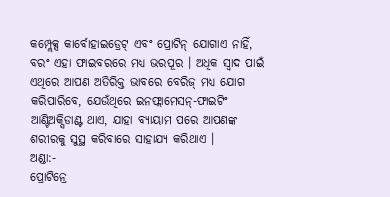କମ୍ପ୍ଲେକ୍ସ କାର୍ବୋହାଇଡ୍ରେଟ୍ ଏବଂ ପ୍ରୋଟିନ୍ ଯୋଗାଏ ନାହିଁ, ବରଂ ଏହା ଫାଇବରରେ ମଧ୍ୟ ଭରପୂର । ଅଧିକ ସ୍ବାଦ ପାଇଁ ଏଥିରେ ଆପଣ ଅତିରିକ୍ତ ଭାବରେ ବେରିଜ୍ ମଧ୍ୟ ଯୋଗ କରିପାରିବେ, ଯେଉଁଥିରେ ଇନଫ୍ଲାମେସନ୍-ଫାଇଟିଂ ଆଣ୍ଟିଅକ୍ସିଡାଣ୍ଟ ଥାଏ, ଯାହା ବ୍ୟାୟାମ ପରେ ଆପଣଙ୍କ ଶରୀରକୁ ସୁସ୍ଥ କରିବାରେ ସାହାଯ୍ୟ କରିଥାଏ ।
ଅଣ୍ଡା:-
ପ୍ରୋଟିନ୍ରେ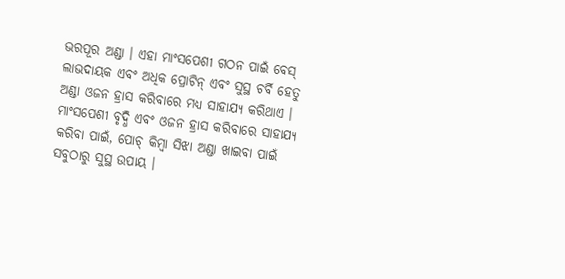ଭରପୂର ଅଣ୍ଡା । ଏହା ମାଂସପେଶୀ ଗଠନ ପାଇଁ ବେସ୍ ଲାଭଦାୟକ ଏବଂ ଅଧିକ ପ୍ରୋଟିନ୍ ଏବଂ ସୁସ୍ଥ ଚର୍ବି ହେତୁ ଅଣ୍ଡା ଓଜନ ହ୍ରାସ କରିବାରେ ମଧ୍ୟ ସାହାଯ୍ୟ କରିଥାଏ । ମାଂସପେଶୀ ବୃଦ୍ଧି ଏବଂ ଓଜନ ହ୍ରାସ କରିବାରେ ସାହାଯ୍ୟ କରିବା ପାଇଁ, ପୋଚ୍ କିମ୍ବା ସିଝା ଅଣ୍ଡା ଖାଇବା ପାଇଁ ସବୁଠାରୁ ସୁସ୍ଥ ଉପାୟ ।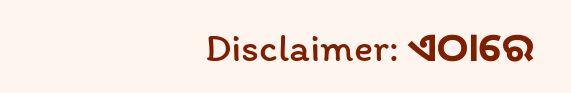Disclaimer: ଏଠାରେ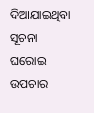ଦିଆଯାଇଥିବା ସୂଚନା ଘରୋଇ ଉପଚାର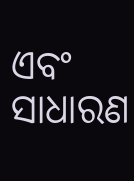ଏବଂ ସାଧାରଣ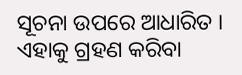ସୂଚନା ଉପରେ ଆଧାରିତ । ଏହାକୁ ଗ୍ରହଣ କରିବା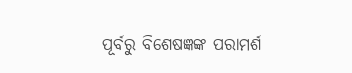ପୂର୍ବରୁ ବିଶେଷଜ୍ଞଙ୍କ ପରାମର୍ଶ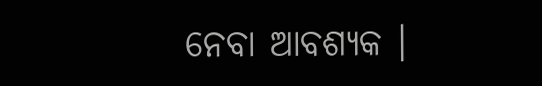ନେବା ଆବଶ୍ୟକ ।